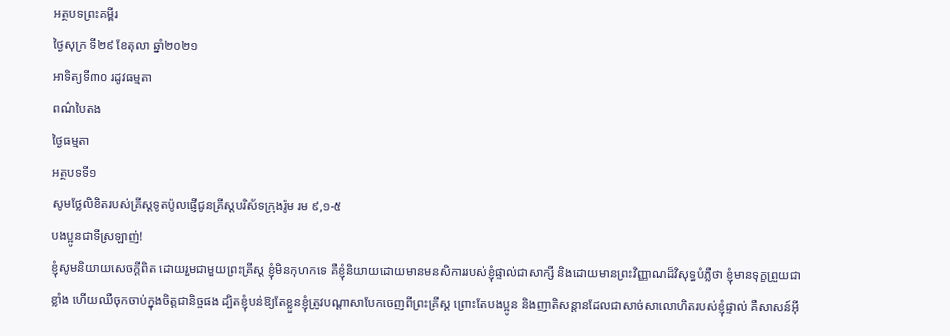អត្ថបទព្រះគម្ពីរ
ថ្ងៃសុក្រ ទី២៩ ខែតុលា ឆ្នាំ២០២១
អាទិត្យទី៣០ រដូវធម្មតា
ពណ៌បៃតង
ថ្ងៃធម្មតា
អត្ថបទទី១
សូមថ្លែលិខិតរបស់គ្រីស្ដទូតប៉ូលផ្ញើជូនគ្រីស្ដបរិស័ទក្រុងរ៉ូម រម ៩,១-៥
បងប្អូនជាទីស្រឡាញ់!
ខ្ញុំសូមនិយាយសេចក្ដីពិត ដោយរួមជាមួយព្រះគ្រីស្ដ ខ្ញុំមិនកុហកទេ គឺខ្ញុំនិយាយដោយមានមនសិការរបស់ខ្ញុំផ្ទាល់ជាសាក្សី និងដោយមានព្រះវិញ្ញាណដ៏វិសុទ្ធបំភ្លឺថា ខ្ញុំមានទុក្ខព្រួយជាខ្លាំង ហើយឈឺចុកចាប់ក្នុងចិត្តជានិច្ចផង ដ្បិតខ្ញុំបន់ឱ្យតែខ្លួនខ្ញុំត្រូវបណ្ដាសាបែកចេញពីព្រះគ្រីស្ដ ព្រោះតែបងប្អូន និងញាតិសន្ដានដែលជាសាច់សាលោហិតរបស់ខ្ញុំផ្ទាល់ គឺសាសន៍អ៊ី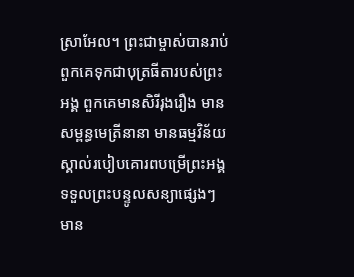ស្រាអែល។ ព្រះជាម្ចាស់បានរាប់ពួកគេទុកជាបុត្រធីតារបស់ព្រះអង្គ ពួកគេមានសិរីរុងរឿង មានសម្ពន្ធមេត្រីនានា មានធម្មវិន័យ ស្គាល់របៀបគោរពបម្រើព្រះអង្គ ទទួលព្រះបន្ទូលសន្យាផ្សេងៗ មាន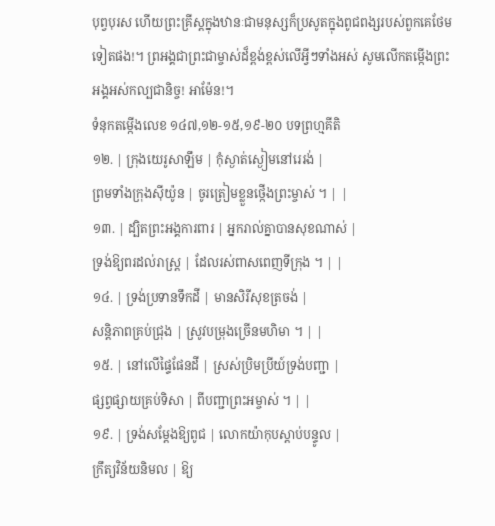បុព្វបុរស ហើយព្រះគ្រីស្ដក្នុងឋានៈជាមនុស្សក៏ប្រសូតក្នុងពូជពង្សរបស់ពួកគេថែមទៀតផង!។ ព្រអង្គជាព្រះជាម្ចាស់ដ៏ខ្ពង់ខ្ពស់លើអ្វីៗទាំងអស់ សូមលើកតម្កើងព្រះអង្គអស់កល្បជានិច្ច! អាម៉ែន!។
ទំនុកតម្កើងលេខ ១៤៧,១២-១៥,១៩-២០ បទព្រហ្មគីតិ
១២. | ក្រុងយេរូសាឡឹម | កុំស្ងាត់ស្ងៀមនៅរេរង់ |
ព្រមទាំងក្រុងស៊ីយ៉ូន | ចូរត្រៀមខ្លួនថ្កើងព្រះម្ចាស់ ។ | |
១៣. | ដ្បិតព្រះអង្គការពារ | អ្នករាល់គ្នាបានសុខណាស់ |
ទ្រង់ឱ្យពរដល់រាស្រ្ដ | ដែលរស់ពាសពេញទីក្រុង ។ | |
១៤. | ទ្រង់ប្រទានទឹកដី | មានសិរីសុខត្រចង់ |
សន្ដិភាពគ្រប់ជ្រុង | ស្រូវបម្រុងច្រើនមហិមា ។ | |
១៥. | នៅលើផ្ទៃផែនដី | ស្រស់ប្រិមប្រីយ៍ទ្រង់បញ្ជា |
ផ្សព្វផ្សាយគ្រប់ទិសា | ពីបញ្ជាព្រះអម្ចាស់ ។ | |
១៩. | ទ្រង់សម្ដែងឱ្យពូជ | លោកយ៉ាកុបស្ដាប់បន្ទូល |
ក្រឹត្យវិន័យនិមល | ឱ្យ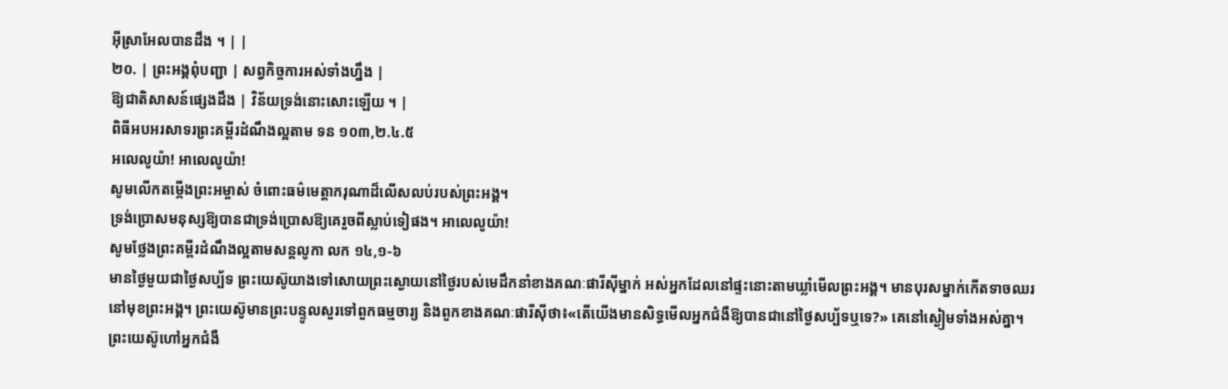អ៊ីស្រាអែលបានដឹង ។ | |
២០. | ព្រះអង្គពុំបញ្ជា | សព្វកិច្ចការអស់ទាំងហឹ្នង |
ឱ្យជាតិសាសន៍ផ្សេងដឹង | វិន័យទ្រង់នោះសោះឡើយ ។ |
ពិធីអបអរសាទរព្រះគម្ពីរដំណឹងល្អតាម ទន ១០៣,២.៤.៥
អលេលូយ៉ា! អាលេលូយ៉ា!
សូមលើកតម្កើងព្រះអម្ចាស់ ចំពោះធម៌មេត្តាករុណាដ៏លើសលប់របស់ព្រះអង្គ។
ទ្រង់ប្រោសមនុស្សឱ្យបានជាទ្រង់ប្រោសឱ្យគេរួចពីស្លាប់ទៀផង។ អាលេលូយ៉ា!
សូមថ្លែងព្រះគម្ពីរដំណឹងល្អតាមសន្តលូកា លក ១៤,១-៦
មានថ្ងៃមួយជាថ្ងៃសប្ប័ទ ព្រះយេស៊ូយាងទៅសោយព្រះស្ងោយនៅថ្ងៃរបស់មេដឹកនាំខាងគណៈផារីស៊ីម្នាក់ អស់អ្នកដែលនៅផ្ទះនោះតាមឃ្លាំមើលព្រះអង្គ។ មានបុរសម្នាក់កើតទាចឈរនៅមុខព្រះអង្គ។ ព្រះយេស៊ូមានព្រះបន្ទូលសួរទៅពួកធម្មចារ្យ និងពួកខាងគណៈផារីស៊ីថា៖«តើយើងមានសិទ្ធមើលអ្នកជំងឺឱ្យបានជានៅថ្ងៃសប្ប័ទឬទេ?» គេនៅស្ងៀមទាំងអស់គ្នា។ ព្រះយេស៊ូហៅអ្នកជំងឺ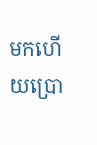មកហើយប្រោ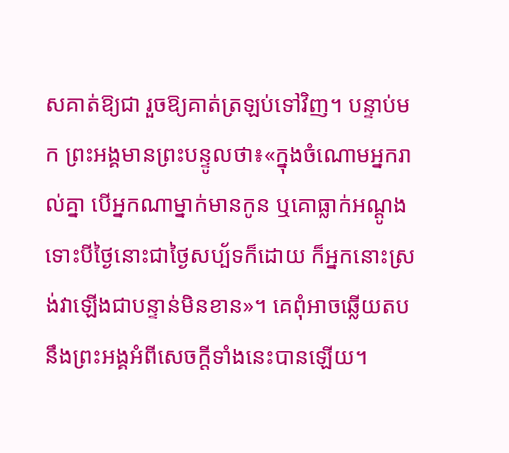សគាត់ឱ្យជា រួចឱ្យគាត់ត្រឡប់ទៅវិញ។ បន្ទាប់មក ព្រះអង្គមានព្រះបន្ទូលថា៖«ក្នុងចំណោមអ្នករាល់គ្នា បើអ្នកណាម្នាក់មានកូន ឬគោធ្លាក់អណ្ដូង ទោះបីថ្ងៃនោះជាថ្ងៃសប្ប័ទក៏ដោយ ក៏អ្នកនោះស្រង់វាឡើងជាបន្ទាន់មិនខាន»។ គេពុំអាចឆ្លើយតបនឹងព្រះអង្គអំពីសេចក្ដីទាំងនេះបានឡើយ។